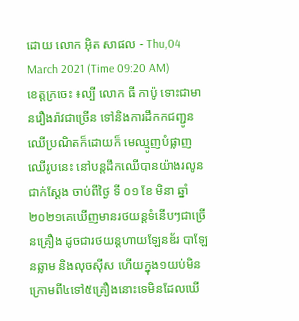ដោយ លោក អុិត សាផល - Thu,04 March 2021 (Time 09:20 AM)
ខេត្តក្រចេះ ៖ល្បី លោក ធី កាប៉ូ ទោះជាមានរឿងរ៉ាវជាច្រើន ទៅនិងការដឹកកជញ្ជូនឈើប្រណិតក៏ដោយក៏ មេឈ្មូញបំផ្លាញឈើរូបនេះ នៅបន្តដឹកឈើបានយ៉ាងរលូន ជាក់ស្តែង ចាប់ពីថ្ងៃ ទី ០១ ខែ មិនា ឆ្នាំ២០២១គេឃើញមានរថយន្តទំនើបៗជាច្រើនគ្រឿង ដូចជារថយន្តហាយឡែនឌ័រ បាឡែនឆ្លាម និងលុចស៊ីស ហើយក្នុង១យប់មិនក្រោមពី៤ទៅ៥គ្រឿងនោះទេមិនដែលឃើ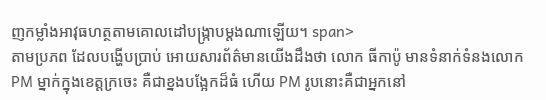ញកម្លាំងអាវុធហត្ថតាមគោលដៅបង្រ្កាបម្ដងណាឡើយ។ span>
តាមប្រភព ដែលបង្ហើបប្រាប់ អោយសារព័ត៌មានយើងដឹងថា លោក ធីកាប៉ូ មានទំនាក់ទំនងលោក PM ម្នាក់ក្នុងខេត្តក្រចេះ គឺជាខ្នងបង្អែកដ៏ធំ ហើយ PM រូបនោះគឺជាអ្នកនៅ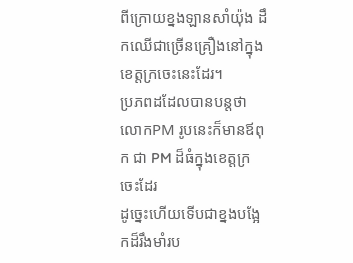ពីក្រោយខ្នងឡានសាំយ៉ុង ដឹកឈើជាច្រើនគ្រឿងនៅក្នុងខេត្តក្រចេះនេះដែរ។
ប្រភពដដែលបានបន្តថា លោកPM រូបនេះក៏មានឪពុក ជា PM ដ៏ធំក្នុងខេត្តក្រចេះដែរ
ដូច្នេះហើយទើបជាខ្នងបង្អែកដ៏រឹងមាំរប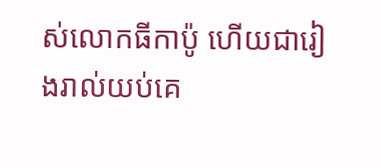ស់លោកធីកាប៉ូ ហើយជារៀងរាល់យប់គេ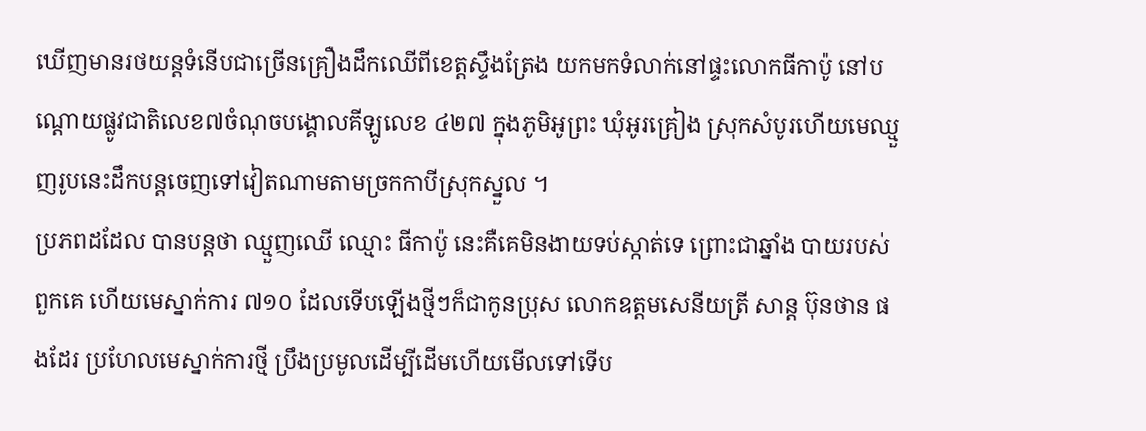ឃើញមានរថយន្តទំនើបជាច្រើនគ្រឿងដឹកឈើពីខេត្តស្ទឹងត្រែង យកមកទំលាក់នៅផ្ទះលោកធីកាប៉ូ នៅបណ្តោយផ្លូវជាតិលេខ៧ចំណុចបង្គោលគីឡូលេខ ៤២៧ ក្នុងភូមិអូព្រះ ឃុំអូរគ្រៀង ស្រុកសំបូរហើយមេឈ្មួញរូបនេះដឹកបន្តចេញទៅវៀតណាមតាមច្រកកាបីស្រុកស្នួល ។
ប្រភពដដែល បានបន្តថា ឈ្មួញឈើ ឈ្មោះ ធីកាប៉ូ នេះគឺគេមិនងាយទប់ស្កាត់ទេ ព្រោះជាឆ្នាំង បាយរបស់ពួកគេ ហើយមេស្នាក់ការ ៧១០ ដែលទើបឡើងថ្មីៗក៏ជាកូនប្រុស លោកឧត្តមសេនីយត្រី សាន្ត ប៊ុនថាន ផងដែរ ប្រហែលមេស្នាក់ការថ្មី ប្រឹងប្រមូលដើម្បីដើមហើយមើលទៅទើប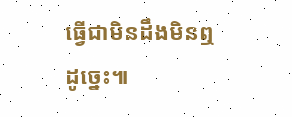ធ្វើជាមិនដឹងមិនឮដូច្នេះ៕